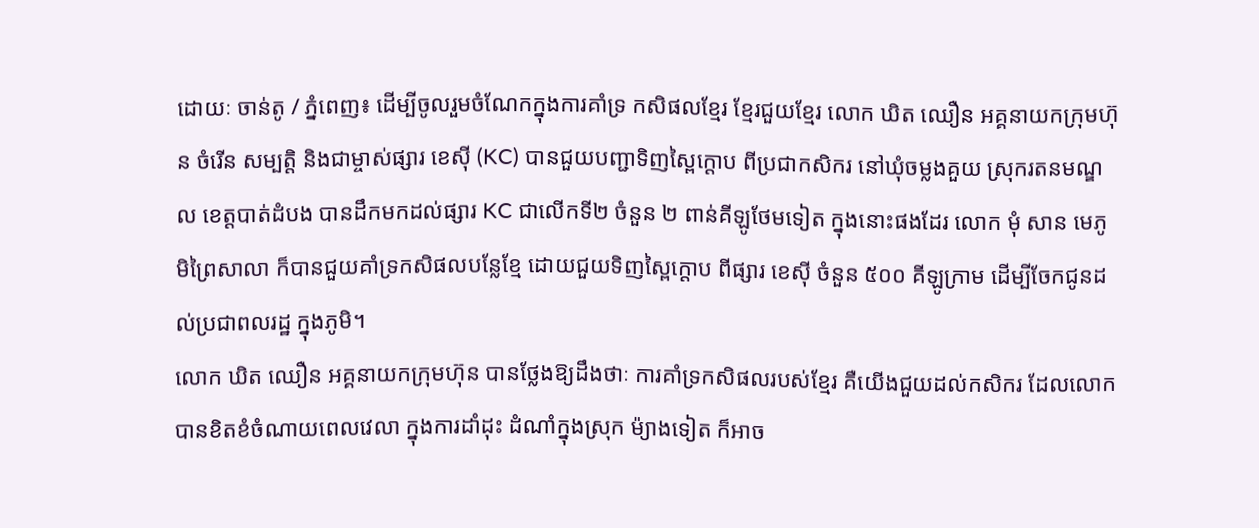ដោយៈ ចាន់តូ / ភ្នំពេញ៖ ដើម្បីចូលរួមចំណែកក្នុងការគាំទ្រ កសិផលខ្មែរ ខ្មែរជួយខ្មែរ លោក ឃិត ឈឿន អគ្គនាយកក្រុមហ៊ុន ចំរើន សម្បត្តិ និងជាម្ចាស់ផ្សារ ខេស៊ី (KC) បានជួយបញ្ជាទិញស្ពៃក្តោប ពីប្រជាកសិករ នៅឃុំចម្លងគួយ ស្រុករតនមណ្ឌល ខេត្តបាត់ដំបង បានដឹកមកដល់ផ្សារ KC ជាលើកទី២ ចំនួន ២ ពាន់គីឡូថែមទៀត ក្នុងនោះផងដែរ លោក មុំ សាន មេភូមិព្រៃសាលា ក៏បានជួយគាំទ្រកសិផលបន្លែខ្មែ ដោយជួយទិញស្ពៃក្ដោប ពីផ្សារ ខេស៊ី ចំនួន ៥០០ គីឡូក្រាម ដើម្បីចែកជូនដល់ប្រជាពលរដ្ឋ ក្នុងភូមិ។
លោក ឃិត ឈឿន អគ្គនាយកក្រុមហ៊ុន បានថ្លែងឱ្យដឹងថាៈ ការគាំទ្រកសិផលរបស់ខ្មែរ គឺយើងជួយដល់កសិករ ដែលលោកបានខិតខំចំណាយពេលវេលា ក្នុងការដាំដុះ ដំណាំក្នុងស្រុក ម៉្យាងទៀត ក៏អាច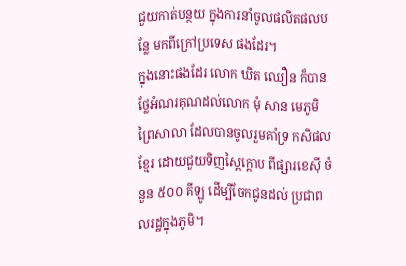ជួយកាត់បន្ថយ ក្នុងការនាំចូលផលិតផលបន្លែ មកពីក្រៅប្រទេស ផងដែរ។
ក្នុងនោះផងដែរ លោក ឃិត ឈឿន ក៏បានថ្លែអំណរគុណដល់លោក មុំ សាន មេភូមិព្រៃសាលា ដែលបានចូលរួមគាំទ្រ កសិផលខ្មែរ ដោយជួយទិញស្ពៃក្ដោប ពីផ្សារខេស៊ី ចំនួន ៥០០ គីឡូ ដើម្បីចែកជូនដល់ ប្រជាពលរដ្ឋក្នុងភូមិ។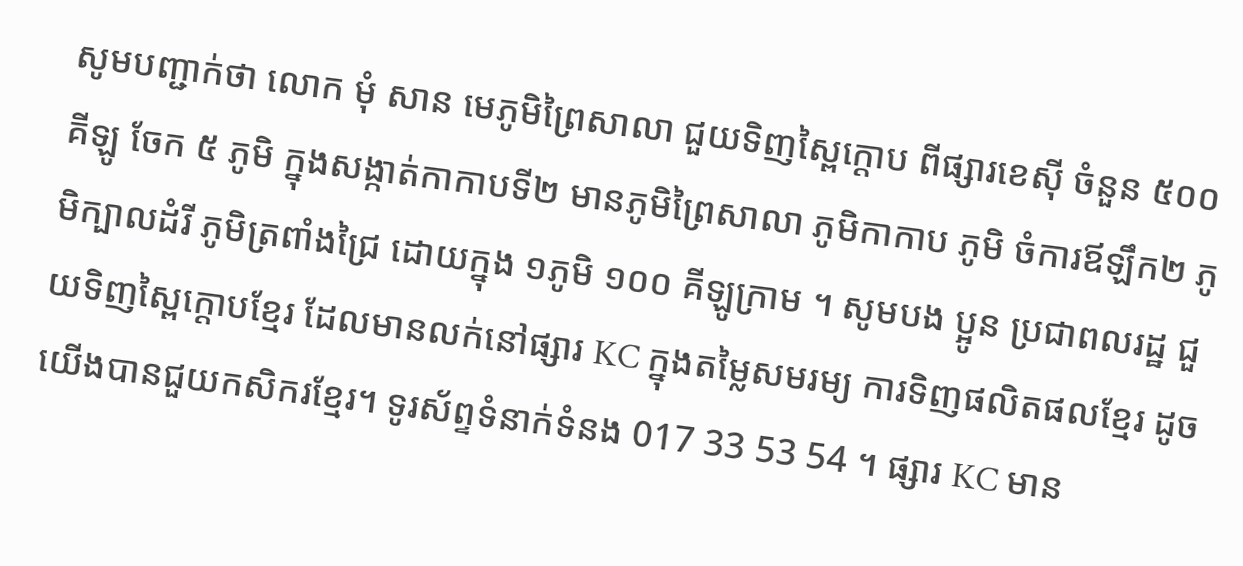សូមបញ្ជាក់ថា លោក មុំ សាន មេភូមិព្រៃសាលា ជួយទិញស្ពៃក្ដោប ពីផ្សារខេស៊ី ចំនួន ៥០០ គីឡូ ចែក ៥ ភូមិ ក្នុងសង្កាត់កាកាបទី២ មានភូមិព្រៃសាលា ភូមិកាកាប ភូមិ ចំការឪឡឹក២ ភូមិក្បាលដំរី ភូមិត្រពាំងជ្រៃ ដោយក្នុង ១ភូមិ ១០០ គីឡូក្រាម ។ សូមបង ប្អូន ប្រជាពលរដ្ឋ ជួយទិញស្ពៃក្ដោបខ្មែរ ដែលមានលក់នៅផ្សារ KC ក្នុងតម្លៃសមរម្យ ការទិញផលិតផលខ្មែរ ដូចយើងបានជួយកសិករខ្មែរ។ ទូរស័ព្ទទំនាក់ទំនង 017 33 53 54 ។ ផ្សារ KC មាន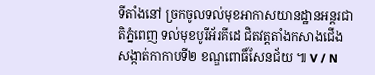ទីតាំងនៅ ច្រកចូលទល់មុខអាកាសយានដ្ឋានអន្តរជាតិភ្នំពេញ ទល់មុខបូរីអ័រគីដេ ជិតវត្តតាំងកសាងជើង សង្កាត់កាកាបទី២ ខណ្ឌពោធិ៍សែនជ័យ ៕ V / N